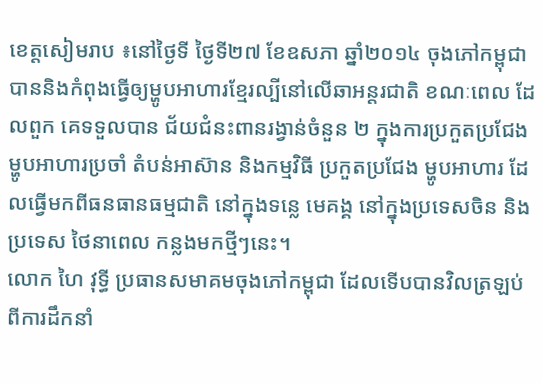ខេត្តសៀមរាប ៖នៅថ្ងៃទី ថ្ងៃទី២៧ ខែឧសភា ឆ្នាំ២០១៤ ចុងភៅកម្ពុជាបាននិងកំពុងធ្វើឲ្យម្ហូបអាហារខ្មែរល្បីនៅលើឆាអន្តរជាតិ ខណៈពេល ដែលពួក គេទទួលបាន ជ័យជំនះពានរង្វាន់ចំនួន ២ ក្នុងការប្រកួតប្រជែង ម្ហូបអាហារប្រចាំ តំបន់អាស៊ាន និងកម្មវិធី ប្រកួតប្រជែង ម្ហូបអាហារ ដែលធ្វើមកពីធនធានធម្មជាតិ នៅក្នុងទន្លេ មេគង្គ នៅក្នុងប្រទេសចិន និងប្រទេស ថៃនាពេល កន្លងមកថ្មីៗនេះ។
លោក ហៃ វុទ្ធី ប្រធានសមាគមចុងភៅកម្ពុជា ដែលទើបបានវិលត្រឡប់ពីការដឹកនាំ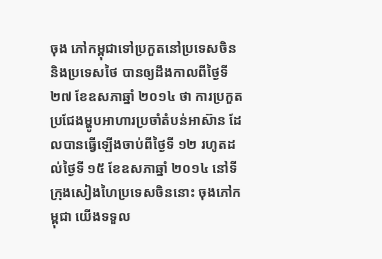ចុង ភៅកម្ពុជាទៅប្រកួតនៅប្រទេសចិន និងប្រទេសថៃ បានឲ្យដឹងកាលពីថ្ងៃទី ២៧ ខែឧសភាឆ្នាំ ២០១៤ ថា ការប្រកួតប្រជែងម្ហូបអាហារប្រចាំតំបន់អាស៊ាន ដែលបានធ្វើឡើងចាប់ពីថ្ងៃទី ១២ រហូតដល់ថ្ងៃទី ១៥ ខែឧសភាឆ្នាំ ២០១៤ នៅទីក្រុងសៀងហៃប្រទេសចិននោះ ចុងភៅកម្ពុជា យើងទទួល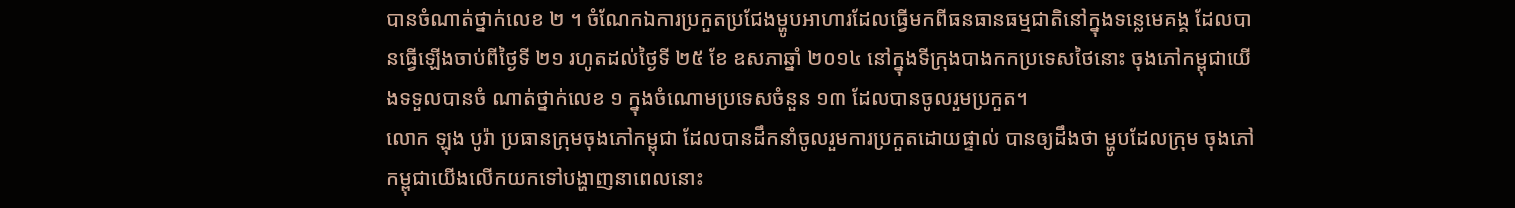បានចំណាត់ថ្នាក់លេខ ២ ។ ចំណែកឯការប្រកួតប្រជែងម្ហូបអាហារដែលធ្វើមកពីធនធានធម្មជាតិនៅក្នុងទន្លេមេគង្គ ដែលបានធ្វើឡើងចាប់ពីថ្ងៃទី ២១ រហូតដល់ថ្ងៃទី ២៥ ខែ ឧសភាឆ្នាំ ២០១៤ នៅក្នុងទីក្រុងបាងកកប្រទេសថៃនោះ ចុងភៅកម្ពុជាយើងទទួលបានចំ ណាត់ថ្នាក់លេខ ១ ក្នុងចំណោមប្រទេសចំនួន ១៣ ដែលបានចូលរួមប្រកួត។
លោក ឡុង បូរ៉ា ប្រធានក្រុមចុងភៅកម្ពុជា ដែលបានដឹកនាំចូលរួមការប្រកួតដោយផ្ទាល់ បានឲ្យដឹងថា ម្ហូបដែលក្រុម ចុងភៅកម្ពុជាយើងលើកយកទៅបង្ហាញនាពេលនោះ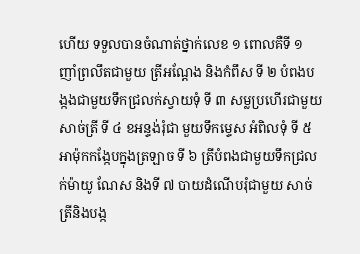ហើយ ទទួលបានចំណាត់ថ្នាក់លេខ ១ ពោលគឺទី ១ ញាំព្រលឹតជាមួយ ត្រីអណ្តែង និងកំពឹស ទី ២ បំពងបង្កងជាមួយទឹកជ្រលក់ស្វាយទុំ ទី ៣ សម្លប្រហើរជាមួយសាច់ត្រី ទី ៤ ខអន្ទង់រុំជា មួយទឹកម្ទេស អំពិលទុំ ទី ៥ អាម៉ុកកង្កែបក្នុងត្រឡាច ទី ៦ ត្រីបំពងជាមួយទឹកជ្រលក់ម៉ាយូ ណែស និងទី ៧ បាយដំណើបរុំជាមួយ សាច់ត្រីនិងបង្ក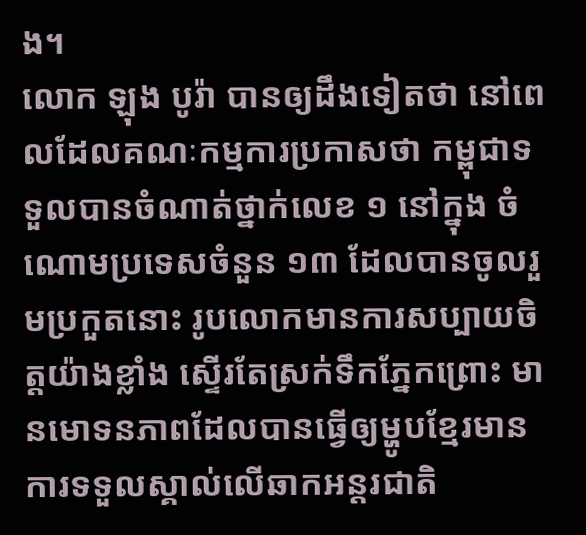ង។
លោក ឡុង បូរ៉ា បានឲ្យដឹងទៀតថា នៅពេលដែលគណៈកម្មការប្រកាសថា កម្ពុជាទទួលបានចំណាត់ថ្នាក់លេខ ១ នៅក្នុង ចំណោមប្រទេសចំនួន ១៣ ដែលបានចូលរួមប្រកួតនោះ រូបលោកមានការសប្បាយចិត្តយ៉ាងខ្លាំង ស្ទើរតែស្រក់ទឹកភ្នែកព្រោះ មានមោទនភាពដែលបានធ្វើឲ្យម្ហូបខ្មែរមានការទទួលស្គាល់លើឆាកអន្តរជាតិ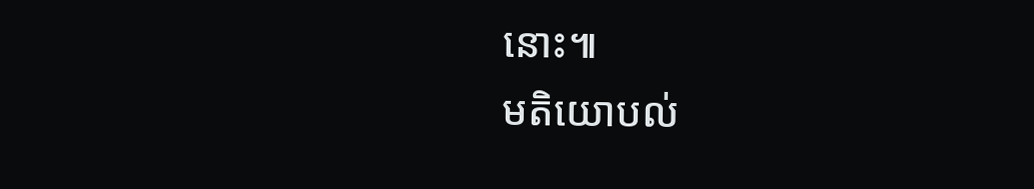នោះ៕
មតិយោបល់